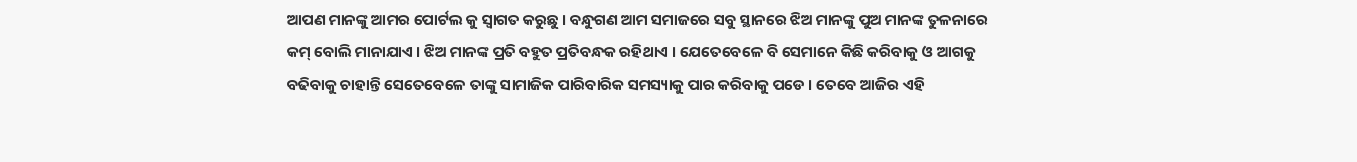ଆପଣ ମାନଙ୍କୁ ଆମର ପୋର୍ଟଲ କୁ ସ୍ୱାଗତ କରୁଛୁ । ବନ୍ଧୁଗଣ ଆମ ସମାଜରେ ସବୁ ସ୍ଥାନରେ ଝିଅ ମାନଙ୍କୁ ପୁଅ ମାନଙ୍କ ତୁଳନାରେ କମ୍ ବୋଲି ମାନାଯାଏ । ଝିଅ ମାନଙ୍କ ପ୍ରତି ବହୁତ ପ୍ରତିବନ୍ଧକ ରହିଥାଏ । ଯେତେବେଳେ ବି ସେମାନେ କିଛି କରିବାକୁ ଓ ଆଗକୁ ବଢିବାକୁ ଚାହାନ୍ତି ସେତେବେଳେ ତାଙ୍କୁ ସାମାଜିକ ପାରିବାରିକ ସମସ୍ୟାକୁ ପାର କରିବାକୁ ପଡେ । ତେବେ ଆଜିର ଏହି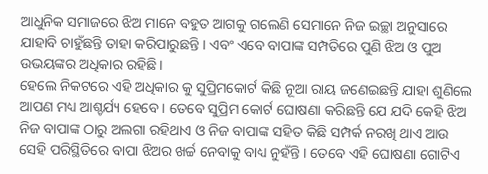ଆଧୁନିକ ସମାଜରେ ଝିଅ ମାନେ ବହୁତ ଆଗକୁ ଗଲେଣି ସେମାନେ ନିଜ ଇଚ୍ଛା ଅନୁସାରେ ଯାହାବି ଚାହୁଁଛନ୍ତି ତାହା କରିପାରୁଛନ୍ତି । ଏବଂ ଏବେ ବାପାଙ୍କ ସମ୍ପତିରେ ପୁଣି ଝିଅ ଓ ପୁଅ ଉଭୟଙ୍କର ଅଧିକାର ରହିଛି ।
ହେଲେ ନିକଟରେ ଏହି ଅଧିକାର କୁ ସୁପ୍ରିମକୋର୍ଟ କିଛି ନୂଆ ରାୟ ଜଣେଇଛନ୍ତି ଯାହା ଶୁଣିଲେ ଆପଣ ମଧ୍ୟ ଆଶ୍ଚର୍ଯ୍ୟ ହେବେ । ତେବେ ସୁପ୍ରିମ କୋର୍ଟ ଘୋଷଣା କରିଛନ୍ତି ଯେ ଯଦି କେହି ଝିଅ ନିଜ ବାପାଙ୍କ ଠାରୁ ଅଲଗା ରହିଥାଏ ଓ ନିଜ ବାପାଙ୍କ ସହିତ କିଛି ସମ୍ପର୍କ ନରଖି ଥାଏ ଆଉ ସେହି ପରିସ୍ଥିତିରେ ବାପା ଝିଅର ଖର୍ଚ୍ଚ ନେବାକୁ ବାଧ୍ୟ ନୁହଁନ୍ତି । ତେବେ ଏହି ଘୋଷଣା ଗୋଟିଏ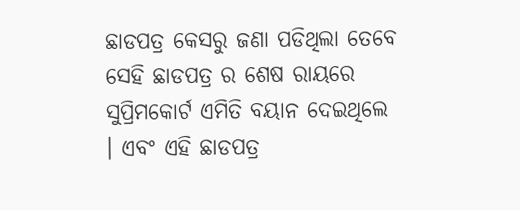ଛାଡପତ୍ର କେସରୁ ଜଣା ପଡିଥିଲା ତେବେ ସେହି ଛାଡପତ୍ର ର ଶେଷ ରାୟରେ ସୁପ୍ରିମକୋର୍ଟ ଏମିତି ବୟାନ ଦେଇଥିଲେ । ଏବଂ ଏହି ଛାଡପତ୍ର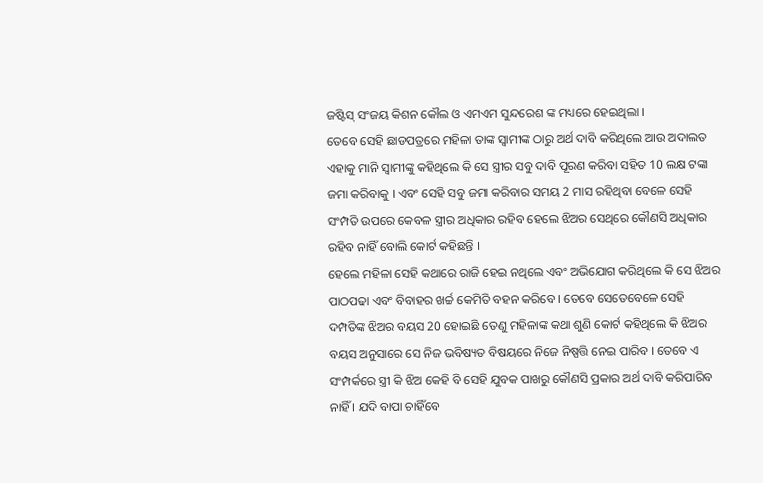ଜଷ୍ଟିସ୍ ସଂଜୟ କିଶନ କୌଲ ଓ ଏମଏମ ସୁନ୍ଦରେଶ ଙ୍କ ମଧ୍ୟରେ ହେଇଥିଲା ।
ତେବେ ସେହି ଛାଡପତ୍ରରେ ମହିଳା ତାଙ୍କ ସ୍ୱାମୀଙ୍କ ଠାରୁ ଅର୍ଥ ଦାବି କରିଥିଲେ ଆଉ ଅଦାଲତ ଏହାକୁ ମାନି ସ୍ୱାମୀଙ୍କୁ କହିଥିଲେ କି ସେ ସ୍ତ୍ରୀର ସବୁ ଦାବି ପୂରଣ କରିବା ସହିତ 10 ଲକ୍ଷ ଟଙ୍କା ଜମା କରିବାକୁ । ଏବଂ ସେହି ସବୁ ଜମା କରିବାର ସମୟ 2 ମାସ ରହିଥିବା ବେଳେ ସେହି ସଂମ୍ପତି ଉପରେ କେବଳ ସ୍ତ୍ରୀର ଅଧିକାର ରହିବ ହେଲେ ଝିଅର ସେଥିରେ କୌଣସି ଅଧିକାର ରହିବ ନାହିଁ ବୋଲି କୋର୍ଟ କହିଛନ୍ତି ।
ହେଲେ ମହିଳା ସେହି କଥାରେ ରାଜି ହେଇ ନଥିଲେ ଏବଂ ଅଭିଯୋଗ କରିଥିଲେ କି ସେ ଝିଅର ପାଠପଢା ଏବଂ ବିବାହର ଖର୍ଚ୍ଚ କେମିତି ବହନ କରିବେ । ତେବେ ସେତେବେଳେ ସେହି ଦମ୍ପତିଙ୍କ ଝିଅର ବୟସ 20 ହୋଇଛି ତେଣୁ ମହିଳାଙ୍କ କଥା ଶୁଣି କୋର୍ଟ କହିଥିଲେ କି ଝିଅର ବୟସ ଅନୁସାରେ ସେ ନିଜ ଭବିଷ୍ୟତ ବିଷୟରେ ନିଜେ ନିଷ୍ପତ୍ତି ନେଇ ପାରିବ । ତେବେ ଏ ସଂମ୍ପର୍କରେ ସ୍ତ୍ରୀ କି ଝିଅ କେହି ବି ସେହି ଯୁବକ ପାଖରୁ କୌଣସି ପ୍ରକାର ଅର୍ଥ ଦାବି କରିପାରିବ ନାହିଁ । ଯଦି ବାପା ଚାହିଁବେ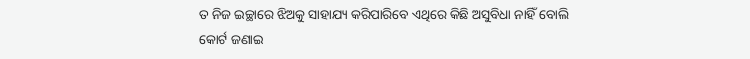ତ ନିଜ ଇଚ୍ଛାରେ ଝିଅକୁ ସାହାଯ୍ୟ କରିପାରିବେ ଏଥିରେ କିଛି ଅସୁବିଧା ନାହିଁ ବୋଲି କୋର୍ଟ ଜଣାଇ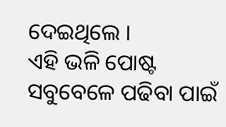ଦେଇଥିଲେ ।
ଏହି ଭଳି ପୋଷ୍ଟ ସବୁବେଳେ ପଢିବା ପାଇଁ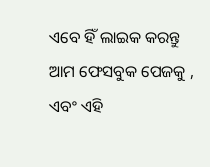ଏବେ ହିଁ ଲାଇକ କରନ୍ତୁ ଆମ ଫେସବୁକ ପେଜକୁ , ଏବଂ ଏହି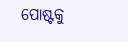ପୋଷ୍ଟକୁ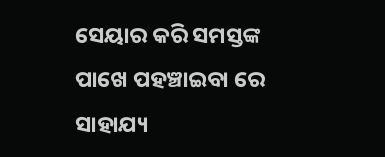ସେୟାର କରି ସମସ୍ତଙ୍କ ପାଖେ ପହଞ୍ଚାଇବା ରେ ସାହାଯ୍ୟ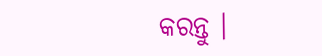କରନ୍ତୁ ।